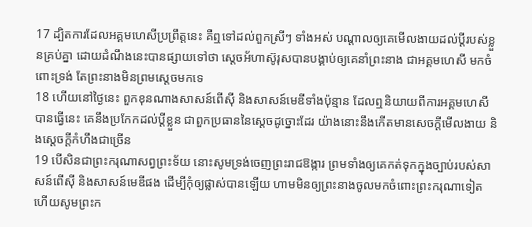17 ដ្បិតការដែលអគ្គមហេសីប្រព្រឹត្តនេះ គឺឮទៅដល់ពួកស្រីៗ ទាំងអស់ បណ្តាលឲ្យគេមើលងាយដល់ប្ដីរបស់ខ្លួនគ្រប់គ្នា ដោយដំណឹងនេះបានផ្សាយទៅថា ស្តេចអ័ហាស៊ូរុសបានបង្គាប់ឲ្យគេនាំព្រះនាង ជាអគ្គមហេសី មកចំពោះទ្រង់ តែព្រះនាងមិនព្រមស្តេចមកទេ
18 ហើយនៅថ្ងៃនេះ ពួកខុនណាងសាសន៍ពើស៊ី និងសាសន៍មេឌីទាំងប៉ុន្មាន ដែលឮនិយាយពីការអគ្គមហេសីបានធ្វើនេះ គេនឹងប្រកែកដល់ប្ដីខ្លួន ជាពួកប្រធាននៃស្តេចដូច្នោះដែរ យ៉ាងនោះនឹងកើតមានសេចក្ដីមើលងាយ និងស្តេចក្តីកំហឹងជាច្រើន
19 បើសិនជាព្រះករុណាសព្វព្រះទ័យ នោះសូមទ្រង់ចេញព្រះរាជឱង្ការ ព្រមទាំងឲ្យគេកត់ទុកក្នុងច្បាប់របស់សាសន៍ពើស៊ី និងសាសន៍មេឌីផង ដើម្បីកុំឲ្យផ្លាស់បានឡើយ ហាមមិនឲ្យព្រះនាងចូលមកចំពោះព្រះករុណាទៀត ហើយសូមព្រះក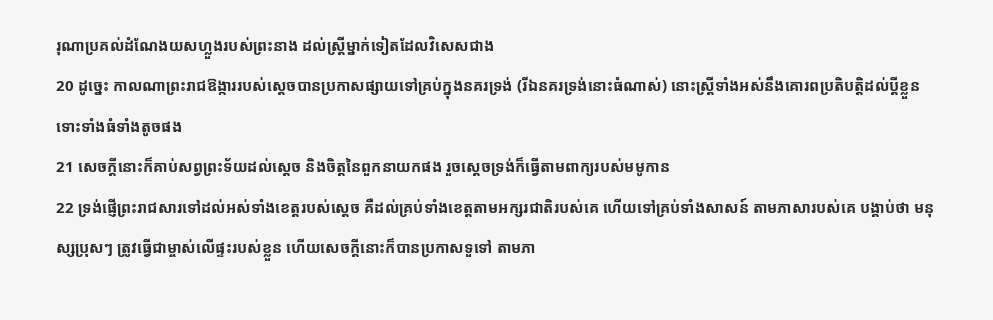រុណាប្រគល់ដំណែងយសហ្លួងរបស់ព្រះនាង ដល់ស្ត្រីម្នាក់ទៀតដែលវិសេសជាង
20 ដូច្នេះ កាលណាព្រះរាជឱង្ការរបស់ស្តេចបានប្រកាសផ្សាយទៅគ្រប់ក្នុងនគរទ្រង់ (រីឯនគរទ្រង់នោះធំណាស់) នោះស្ត្រីទាំងអស់នឹងគោរពប្រតិបត្តិដល់ប្ដីខ្លួន ទោះទាំងធំទាំងតូចផង
21 សេចក្ដីនោះក៏គាប់សព្វព្រះទ័យដល់ស្តេច និងចិត្តនៃពួកនាយកផង រួចស្ដេចទ្រង់ក៏ធ្វើតាមពាក្យរបស់មមូកាន
22 ទ្រង់ផ្ញើព្រះរាជសារទៅដល់អស់ទាំងខេត្តរបស់ស្តេច គឺដល់គ្រប់ទាំងខេត្តតាមអក្សរជាតិរបស់គេ ហើយទៅគ្រប់ទាំងសាសន៍ តាមភាសារបស់គេ បង្គាប់ថា មនុស្សប្រុសៗ ត្រូវធ្វើជាម្ចាស់លើផ្ទះរបស់ខ្លួន ហើយសេចក្ដីនោះក៏បានប្រកាសទួទៅ តាមភា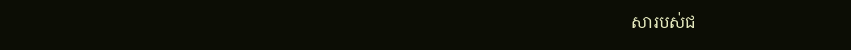សារបស់ជ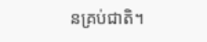នគ្រប់ជាតិ។